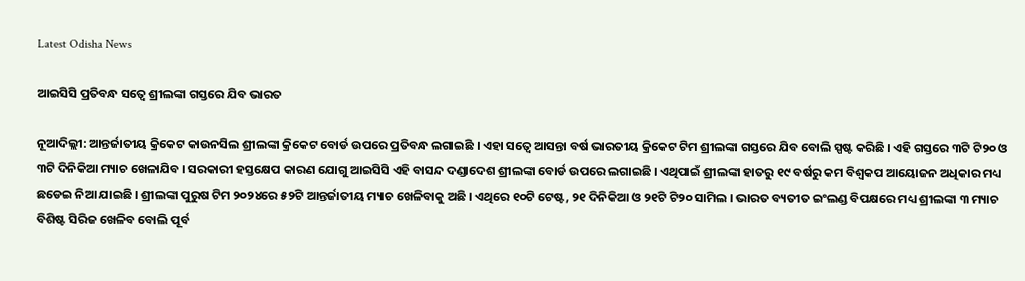Latest Odisha News

ଆଇସିସି ପ୍ରତିବନ୍ଧ ସତ୍ୱେ ଶ୍ରୀଲଙ୍କା ଗସ୍ତରେ ଯିବ ଭାରତ

ନୂଆଦିଲ୍ଲୀ: ଆନ୍ତର୍ଜାତୀୟ କ୍ରିକେଟ କାଉନସିଲ ଶ୍ରୀଲଙ୍କା କ୍ରିକେଟ ବୋର୍ଡ ଉପରେ ପ୍ରତିବନ୍ଧ ଲଗାଇଛି । ଏହା ସତ୍ୱେ ଆସନ୍ତା ବର୍ଷ ଭାରତୀୟ କ୍ରିକେଟ ଟିମ ଶ୍ରୀଲଙ୍କା ଗସ୍ତରେ ଯିବ ବୋଲି ସ୍ପଷ୍ଟ କରିଛି । ଏହି ଗସ୍ତରେ ୩ଟି ଟି୨୦ ଓ ୩ଟି ଦିନିକିଆ ମ୍ୟାଚ ଖେଳାଯିବ । ସରକାରୀ ହସ୍ତକ୍ଷେପ କାରଣ ଯୋଗୁ ଆଇସିସି ଏହି ବାସନ୍ଦ ଦଣ୍ଡାଦେଶ ଶ୍ରୀଲଙ୍କା ବୋର୍ଡ ଉପରେ ଲଗାଇଛି । ଏଥିପାଇଁ ଶ୍ରୀଲଙ୍କା ହାତରୁ ୧୯ ବର୍ଷରୁ କମ ବିଶ୍ୱକପ ଆୟୋଜନ ଅଧିକାର ମଧ୍ୟ ଛଡେଇ ନିଆ ଯାଇଛି । ଶ୍ରୀଲଙ୍କା ପୁରୁଷ ଟିମ ୨୦୨୪ରେ ୫୨ଟି ଆନ୍ତର୍ଜାତୀୟ ମ୍ୟାଚ ଖେଳିବାକୁ ଅଛି । ଏଥିରେ ୧୦ଟି ଟେଷ୍ଟ, ୨୧ ଦିନିକିଆ ଓ ୨୧ଟି ଟି୨୦ ସାମିଲ । ଭାରତ ବ୍ୟତୀତ ଇଂଲଣ୍ଡ ବିପକ୍ଷରେ ମଧ୍ୟ ଶ୍ରୀଲଙ୍କା ୩ ମ୍ୟାଚ ବିଶିଷ୍ଟ ସିରିଜ ଖେଳିବ ବୋଲି ପୂର୍ବ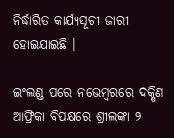ନିର୍ଦ୍ଧାରିତ କାର୍ଯ୍ୟସୂଚୀ ଜାରୀ ହୋଇଯାଇଛି ।

ଇଂଲଣ୍ଡ ପରେ ନଭେମ୍ବରରେ ଦକ୍ଷିଣ ଆଫ୍ରିକା ବିପକ୍ଷରେ ଶ୍ରୀଲଙ୍କା ୨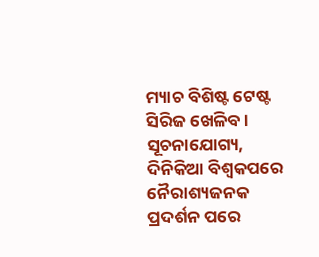ମ୍ୟାଚ ବିଶିଷ୍ଟ ଟେଷ୍ଟ ସିରିଜ ଖେଳିବ । ସୂଚନାଯୋଗ୍ୟ, ଦିନିକିଆ ବିଶ୍ୱକପରେ ନୈରାଶ୍ୟଜନକ ପ୍ରଦର୍ଶନ ପରେ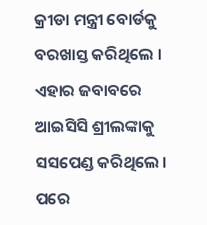କ୍ରୀଡା ମନ୍ତ୍ରୀ ବୋର୍ଡକୁ ବରଖାସ୍ତ କରିଥିଲେ । ଏହାର ଜବାବରେ ଆଇସିସି ଶ୍ରୀଲଙ୍କାକୁ ସସପେଣ୍ଡ କରିଥିଲେ । ପରେ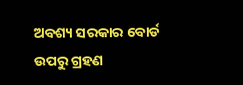ଅବଶ୍ୟ ସରକାର ବୋର୍ଡ ଉପରୁ ଗ୍ରହଣ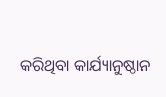କରିଥିବା କାର୍ଯ୍ୟାନୁଷ୍ଠାନ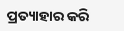ପ୍ରତ୍ୟାହାର କରି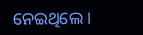ନେଇଥିଲେ ।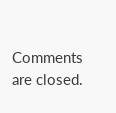Comments are closed.